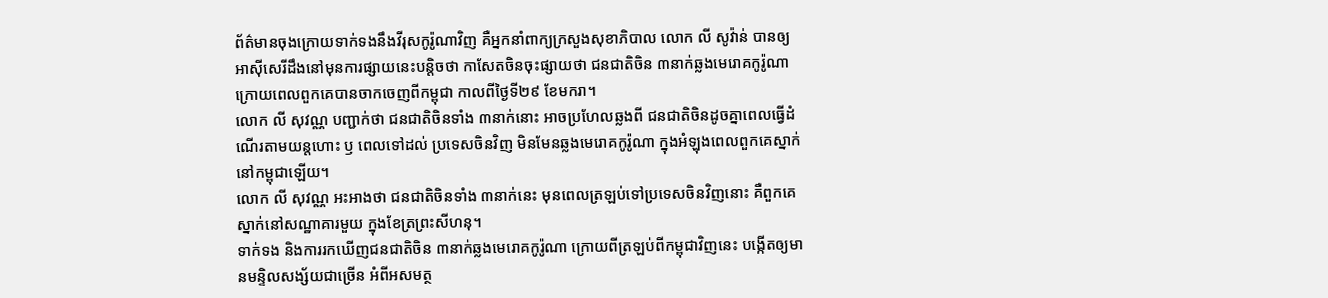ព័ត៌មានចុងក្រោយទាក់ទងនឹងវីរុសកូរ៉ូណាវិញ គឺអ្នកនាំពាក្យក្រសួងសុខាភិបាល លោក លី សូវ៉ាន់ បានឲ្យអាស៊ីសេរីដឹងនៅមុនការផ្សាយនេះបន្តិចថា កាសែតចិនចុះផ្សាយថា ជនជាតិចិន ៣នាក់ឆ្លងមេរោគកូរ៉ូណា ក្រោយពេលពួកគេបានចាកចេញពីកម្ពុជា កាលពីថ្ងៃទី២៩ ខែមករា។
លោក លី សុវណ្ណ បញ្ជាក់ថា ជនជាតិចិនទាំង ៣នាក់នោះ អាចប្រហែលឆ្លងពី ជនជាតិចិនដូចគ្នាពេលធ្វើដំណើរតាមយន្តហោះ ឫ ពេលទៅដល់ ប្រទេសចិនវិញ មិនមែនឆ្លងមេរោគកូរ៉ូណា ក្នុងអំឡុងពេលពួកគេស្នាក់នៅកម្ពុជាឡើយ។
លោក លី សុវណ្ណ អះអាងថា ជនជាតិចិនទាំង ៣នាក់នេះ មុនពេលត្រឡប់ទៅប្រទេសចិនវិញនោះ គឺពួកគេស្នាក់នៅសណ្ឋាគារមួយ ក្នុងខែត្រព្រះសីហនុ។
ទាក់ទង និងការរកឃើញជនជាតិចិន ៣នាក់ឆ្លងមេរោគកូរ៉ូណា ក្រោយពីត្រឡប់ពីកម្ពុជាវិញនេះ បង្កើតឲ្យមានមន្ទិលសង្ស័យជាច្រើន អំពីអសមត្ថ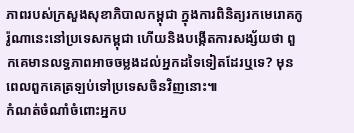ភាពរបស់ក្រសួងសុខាភិបាលកម្ពុជា ក្នុងការពិនិត្យរកមេរោគកូរ៉ូណានេះនៅប្រទេសកម្ពុជា ហើយនិងបង្កើតការសង្ស័យថា ពួកគេមានលទ្ធភាពអាចចម្លងដល់អ្នកដទៃទៀតដែរឬទេ? មុនពេលពួកគេត្រឡប់ទៅប្រទេសចិនវិញនោះ៕
កំណត់ចំណាំចំពោះអ្នកប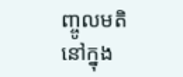ញ្ចូលមតិនៅក្នុង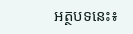អត្ថបទនេះ៖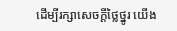ដើម្បីរក្សាសេចក្ដីថ្លៃថ្នូរ យើង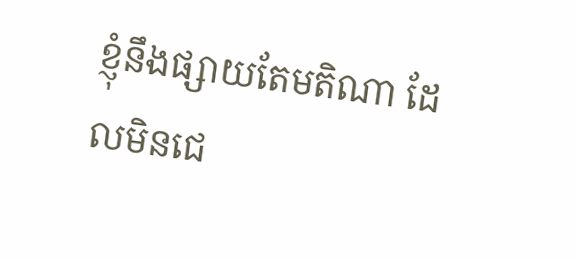ខ្ញុំនឹងផ្សាយតែមតិណា ដែលមិនជេ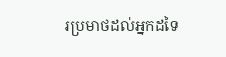រប្រមាថដល់អ្នកដទៃ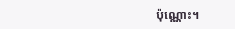ប៉ុណ្ណោះ។